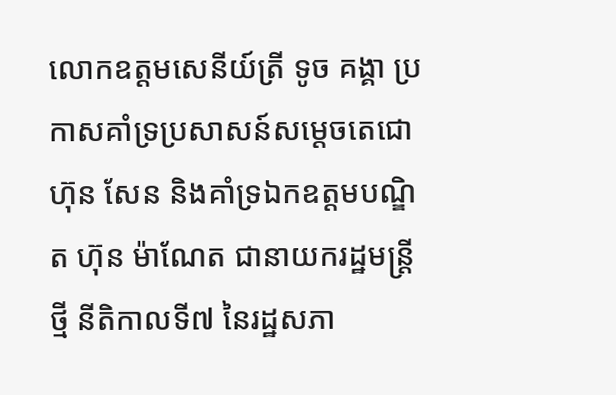លោកឧត្តមសេនីយ៍ត្រី ទូច គង្គា ប្រកាសគាំទ្រប្រសាសន៍សម្តេចតេជោ ហ៊ុន សែន និងគាំទ្រឯកឧត្តមបណ្ឌិត ហ៊ុន ម៉ាណែត ជានាយករដ្ឋមន្រ្តីថ្មី នីតិកាលទី៧ នៃរដ្ឋសភា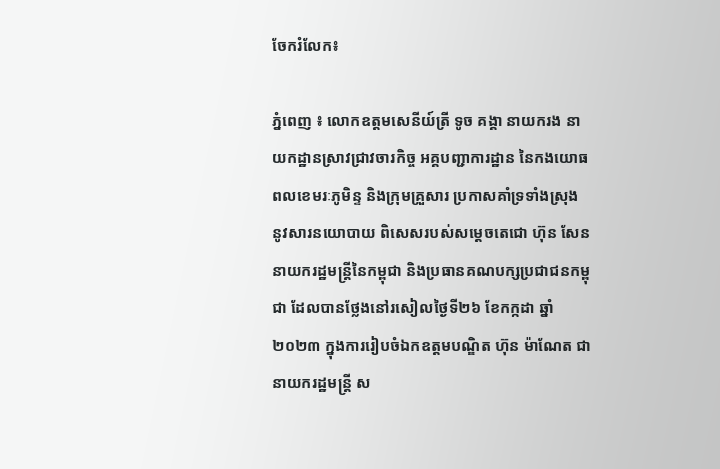ចែករំលែក៖

ភ្នំពេញ ៖ លោកឧត្តមសេនីយ៍ត្រី ទូច គង្គា នាយករង នាយកដ្ឋានស្រាវជ្រាវចារកិច្ច អគ្គបញ្ជាការដ្ឋាន នៃកងយោធពលខេមរៈភូមិន្ទ និងក្រុមគ្រួសារ ប្រកាសគាំទ្រទាំងស្រុង នូវសារនយោបាយ ពិសេសរបស់សម្តេចតេជោ ហ៊ុន សែន នាយករដ្ឋមន្ត្រីនៃកម្ពុជា និងប្រធានគណបក្សប្រជាជនកម្ពុជា ដែលបានថ្លែងនៅរសៀលថ្ងៃទី២៦ ខែកក្កដា ឆ្នាំ២០២៣ ក្នុងការរៀបចំឯកឧត្តមបណ្ឌិត ហ៊ុន ម៉ាណែត ជានាយករដ្ឋមន្រ្តី ស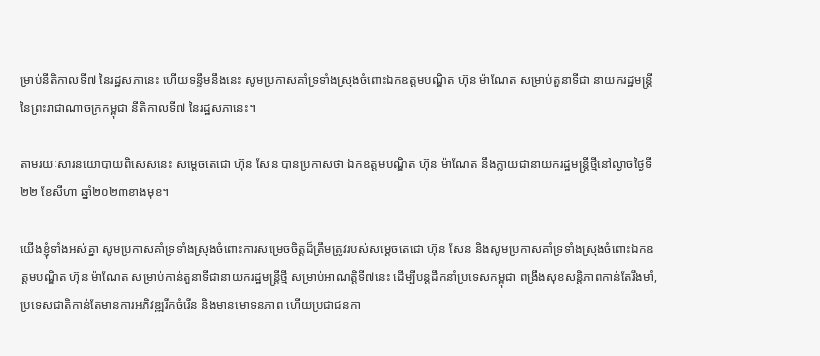ម្រាប់នីតិកាលទី៧ នៃរដ្ឋសភានេះ ហើយទន្ទឹមនឹងនេះ សូមប្រកាសគាំទ្រទាំងស្រុងចំពោះឯកឧត្តមបណ្ឌិត ហ៊ុន ម៉ាណែត សម្រាប់តួនាទីជា នាយករដ្ឋមន្រ្តី នៃព្រះរាជាណាចក្រកម្ពុជា នីតិកាលទី៧ នៃរដ្ឋសភានេះ។

តាមរយៈសារនយោបាយពិសេសនេះ សម្តេចតេជោ ហ៊ុន សែន បានប្រកាសថា ឯកឧត្តមបណ្ឌិត ហ៊ុន ម៉ាណែត នឹងក្លាយជានាយករដ្ឋមន្ត្រីថ្មីនៅល្ងាចថ្ងៃទី២២ ខែសីហា ឆ្នាំ២០២៣ខាងមុខ។

យើងខ្ញុំទាំងអស់គ្នា សូមប្រកាសគាំទ្រទាំងស្រុងចំពោះការសម្រេចចិត្តដ៏ត្រឹមត្រូវរបស់សម្តេចតេជោ ហ៊ុន សែន និងសូមប្រកាសគាំទ្រទាំងស្រុងចំពោះឯកឧត្តមបណ្ឌិត ហ៊ុន ម៉ាណែត សម្រាប់កាន់តួនាទីជានាយករដ្ឋមន្រ្តីថ្មី សម្រាប់អាណត្តិទី៧នេះ ដើម្បីបន្តដឹកនាំប្រទេសកម្ពុជា ពង្រឹងសុខសន្តិភាពកាន់តែរឹងមាំ, ប្រទេសជាតិកាន់តែមានការអភិវឌ្ឍរីកចំរើន និងមានមោទនភាព ហើយប្រជាជនកា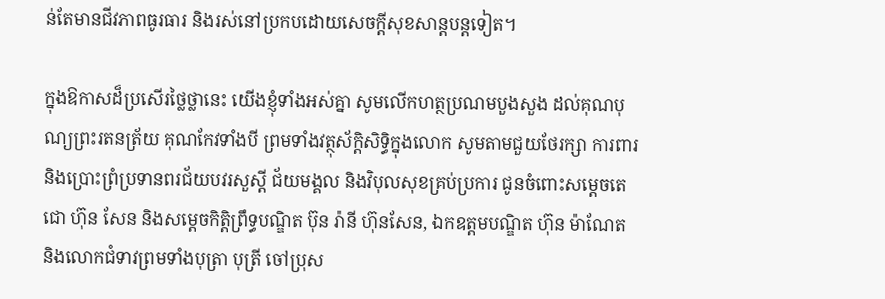ន់តែមានជីវភាពធូរធារ និងរស់នៅប្រកបដោយសេចក្តីសុខសាន្តបន្តទៀត។

ក្នុងឱកាសដ៏ប្រសើរថ្លៃថ្លានេះ យើងខ្ញុំទាំងអស់គ្នា សូមលើកហត្ថប្រណមបួងសួង ដល់គុណបុណ្យព្រះរតនត្រ័យ គុណកែវទាំងបី ព្រមទាំងវត្ថុស័ក្តិសិទ្ធិក្នុងលោក សូមតាមជួយថែរក្សា ការពារ និងប្រោះព្រំប្រទានពរជ័យបវរសួស្តី ជ័យមង្គល និងវិបុលសុខគ្រប់ប្រការ ជូនចំពោះសម្តេចតេជោ ហ៊ុន សែន និងសម្តេចកិត្តិព្រឹទ្ធបណ្ឌិត ប៊ុន រ៉ានី ហ៊ុនសែន, ឯកឧត្តមបណ្ឌិត ហ៊ុន ម៉ាណែត និងលោកជំទាវព្រមទាំងបុត្រា បុត្រី ចៅប្រុស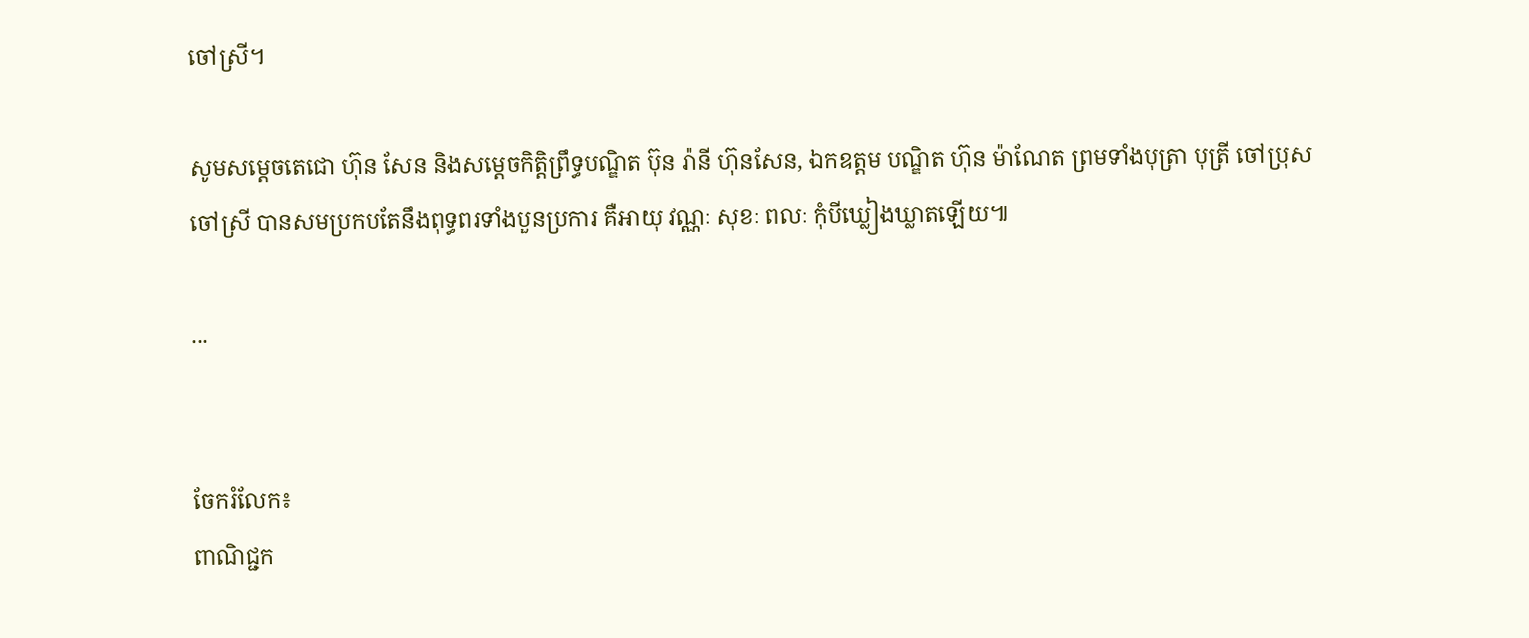ចៅស្រី។

សូមសម្តេចតេជោ ហ៊ុន សែន និងសម្តេចកិត្តិព្រឹទ្ធបណ្ឌិត ប៊ុន រ៉ានី ហ៊ុនសែន, ឯកឧត្តម បណ្ឌិត ហ៊ុន ម៉ាណែត ព្រមទាំងបុត្រា បុត្រី ចៅប្រុស ចៅស្រី បានសមប្រកបតែនឹងពុទ្ធពរទាំងបួនប្រការ គឺអាយុ វណ្ណៈ សុខៈ ពលៈ កុំបីឃ្លៀងឃ្លាតឡើយ៕

...


ចែករំលែក៖
ពាណិជ្ជក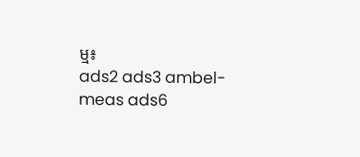ម្ម៖
ads2 ads3 ambel-meas ads6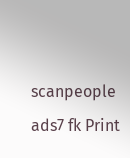scanpeople ads7 fk Print